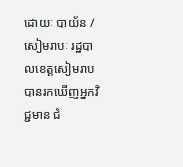ដោយៈ បាយ័ន / សៀមរាបៈ រដ្ឋបាលខេត្តសៀមរាប បានរកឃើញអ្នកវិជ្ជមាន ជំ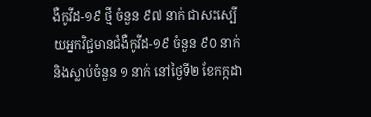ងឺកូវីដ-១៩ ថ្មី ចំនួន ៩៧ នាក់ ជាសះស្បើយអ្នកវិជ្ជមានជំងឺកូវីដ-១៩ ចំនួន ៩០ នាក់ និងស្លាប់ចំនួន ១ នាក់ នៅថ្ងៃទី២ ខែកក្កដា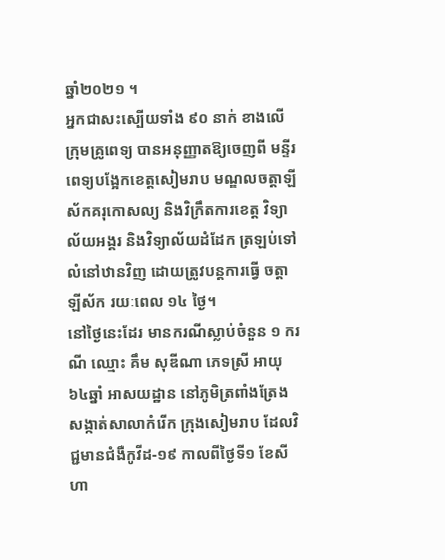ឆ្នាំ២០២១ ។
អ្នកជាសះស្បើយទាំង ៩០ នាក់ ខាងលើ ក្រុមគ្រូពេទ្យ បានអនុញ្ញាតឱ្យចេញពី មន្ទីរពេទ្យបង្អែកខេត្តសៀមរាប មណ្ឌលចត្តាឡីស័កគរុកោសល្យ និងវិក្រឹតការខេត្ត វិទ្យាល័យអង្គរ និងវិទ្យាល័យដំដែក ត្រឡប់ទៅលំនៅឋានវិញ ដោយត្រូវបន្តការធ្វើ ចត្តាឡីស័ក រយៈពេល ១៤ ថ្ងៃ។
នៅថ្ងៃនេះដែរ មានករណីស្លាប់ចំនួន ១ ករណី ឈ្មោះ គឹម សុឌីណា ភេទស្រី អាយុ៦៤ឆ្នាំ អាសយដ្ឋាន នៅភូមិត្រពាំងត្រែង សង្កាត់សាលាកំរើក ក្រុងសៀមរាប ដែលវិជ្ជមានជំងឺកូវីដ-១៩ កាលពីថ្ងៃទី១ ខែសីហា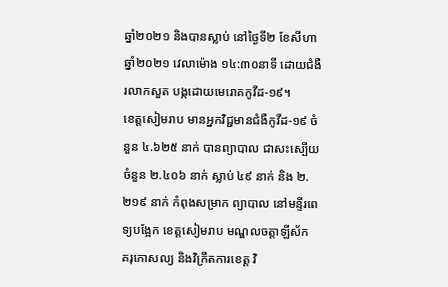ឆ្នាំ២០២១ និងបានស្លាប់ នៅថ្ងៃទី២ ខែសីហា ឆ្នាំ២០២១ វេលាម៉ោង ១៤:៣០នាទី ដោយជំងឺរលាកសួត បង្កដោយមេរោគកូវីដ-១៩។
ខេត្តសៀមរាប មានអ្នកវិជ្ជមានជំងឺកូវីដ-១៩ ចំនួន ៤.៦២៥ នាក់ បានព្យាបាល ជាសះស្បើយ ចំនួន ២.៤០៦ នាក់ ស្លាប់ ៤៩ នាក់ និង ២.២១៩ នាក់ កំពុងសម្រាក ព្យាបាល នៅមន្ទីរពេទ្យបង្អែក ខេត្តសៀមរាប មណ្ឌលចត្តាឡីស័ក គរុកោសល្យ និងវិក្រឹតការខេត្ត វិ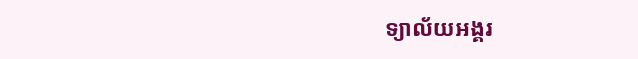ទ្យាល័យអង្គរ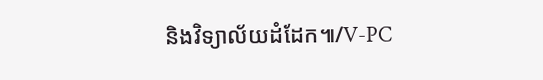និងវិទ្យាល័យដំដែក៕/V-PC